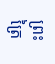ព្រះត្រៃ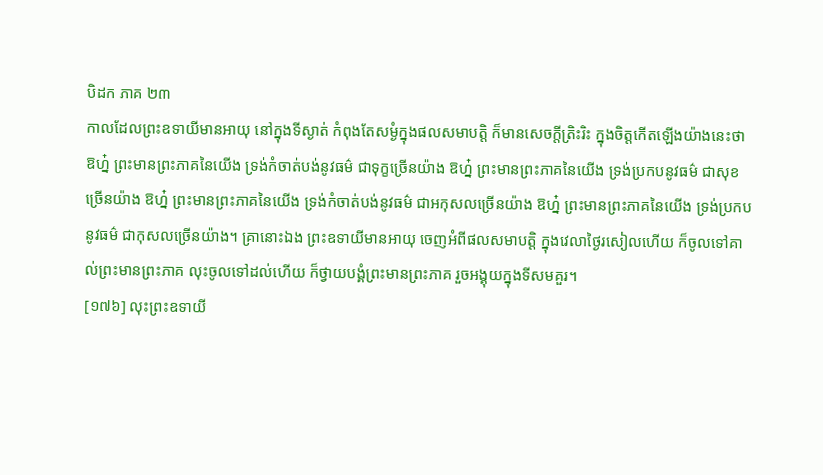បិដក ភាគ ២៣
កាលដែលព្រះឧទាយីមានអាយុ នៅក្នុងទីស្ងាត់ កំពុងតែសម្ងំក្នុងផលសមាបត្តិ ក៏មានសេចក្តីត្រិះរិះ ក្នុងចិត្តកើតឡើងយ៉ាងនេះថា ឱហ្ន៎ ព្រះមានព្រះភាគនៃយើង ទ្រង់កំចាត់បង់នូវធម៌ ជាទុក្ខច្រើនយ៉ាង ឱហ្ន៎ ព្រះមានព្រះភាគនៃយើង ទ្រង់ប្រកបនូវធម៌ ជាសុខច្រើនយ៉ាង ឱហ្ន៎ ព្រះមានព្រះភាគនៃយើង ទ្រង់កំចាត់បង់នូវធម៌ ជាអកុសលច្រើនយ៉ាង ឱហ្ន៎ ព្រះមានព្រះភាគនៃយើង ទ្រង់ប្រកបនូវធម៌ ជាកុសលច្រើនយ៉ាង។ គ្រានោះឯង ព្រះឧទាយីមានអាយុ ចេញអំពីផលសមាបត្តិ ក្នុងវេលាថ្ងៃរសៀលហើយ ក៏ចូលទៅគាល់ព្រះមានព្រះភាគ លុះចូលទៅដល់ហើយ ក៏ថ្វាយបង្គំព្រះមានព្រះភាគ រួចអង្គុយក្នុងទីសមគួរ។
[១៧៦] លុះព្រះឧទាយី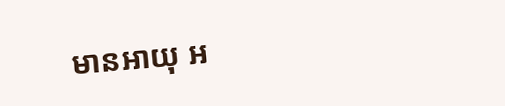មានអាយុ អ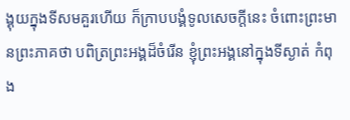ង្គុយក្នុងទីសមគួរហើយ ក៏ក្រាបបង្គំទូលសេចក្តីនេះ ចំពោះព្រះមានព្រះភាគថា បពិត្រព្រះអង្គដ៏ចំរើន ខ្ញុំព្រះអង្គនៅក្នុងទីស្ងាត់ កំពុង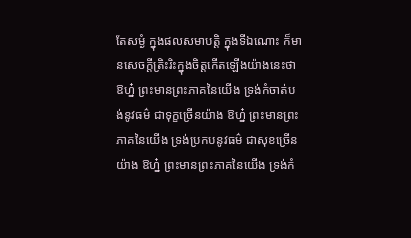តែសម្ងំ ក្នុងផលសមាបត្តិ ក្នុងទីឯណោះ ក៏មានសេចក្តីត្រិះរិះក្នុងចិត្តកើតឡើងយ៉ាងនេះថា ឱហ្ន៎ ព្រះមានព្រះភាគនៃយើង ទ្រង់កំចាត់បង់នូវធម៌ ជាទុក្ខច្រើនយ៉ាង ឱហ្ន៎ ព្រះមានព្រះភាគនៃយើង ទ្រង់ប្រកបនូវធម៌ ជាសុខច្រើនយ៉ាង ឱហ្ន៎ ព្រះមានព្រះភាគនៃយើង ទ្រង់កំ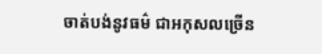ចាត់បង់នូវធម៌ ជាអកុសលច្រើន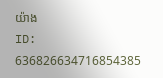យ៉ាង
ID: 636826634716854385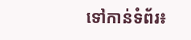ទៅកាន់ទំព័រ៖